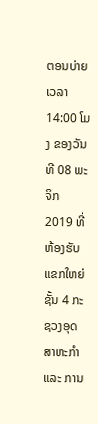ຕອນບ່າຍ ເວລາ 14:00 ໂມງ ຂອງວັນທີ 08 ພະຈິກ 2019 ທີ່ຫ້ອງຮັບແຂກໃຫຍ່ຊັ້ນ 4 ກະຊວງອຸດສາຫະກໍາ ແລະ ການ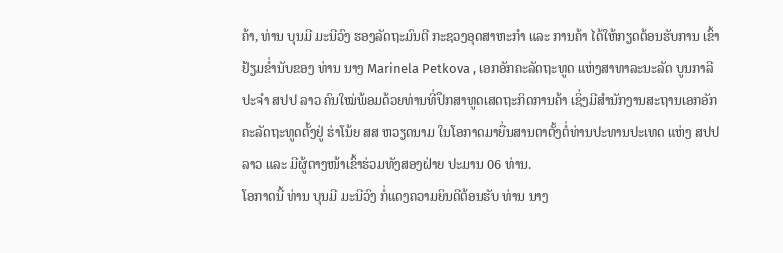ຄ້າ, ທ່ານ ບຸນມີ ມະນີວົງ ຮອງລັດຖະມົນຕີ ກະຊວງອຸດສາຫະກໍາ ແລະ ການຄ້າ ໄດ້ໃຫ້ກຽດຕ້ອນຮັບການ ເຂົ້າຢ້ຽມຂໍ່ານັບຂອງ ທ່ານ ນາງ Marinela Petkova , ເອກອັກຄະລັດຖະທູດ ແຫ່ງສາທາລະນະລັດ ບູນກາລີ ປະຈໍາ ສປປ ລາວ ຄົນໃໝ່ພ້ອມດ້ວຍທ່ານທີ່ປຶກສາທູດເສດຖະກິດການຄ້າ ເຊິ່ງມີສໍານັກງານສະຖານເອກອັກຄະລັດຖະທູດຕັ້ງຢູ່ ຮ່າໂນ້ຍ ສສ ຫວຽດນາມ ໃນໂອກາດມາຍື່ນສານຕາຕັ້ງຕໍ່ທ່ານປະທານປະເທດ ແຫ່ງ ສປປ ລາວ ແລະ ມີຜູ້ຕາງໜ້າເຂົ້າຮ່ວມທັງສອງຝ່າຍ ປະມານ 06 ທ່ານ.
ໂອກາດນີ້ ທ່ານ ບຸນມີ ມະນີວົງ ກໍ່ແດງຄວາມຍິນດີຕ້ອນຮັບ ທ່ານ ນາງ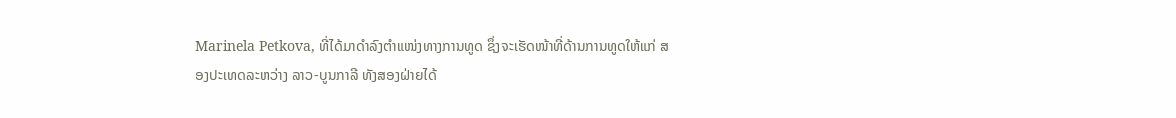Marinela Petkova, ທີ່ໄດ້ມາດຳລົງຕຳແໜ່ງທາງການທູດ ຊຶ່ງຈະເຮັດໜ້າທີ່ດ້ານການທູດໃຫ້ແກ່ ສອງປະເທດລະຫວ່າງ ລາວ-ບູນກາລີ ທັງສອງຝ່າຍໄດ້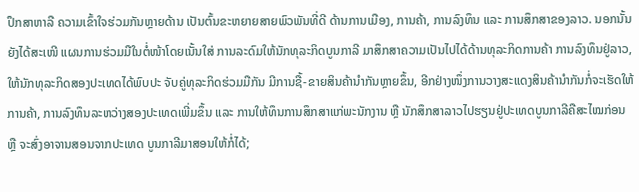ປຶກສາຫາລື ຄວາມເຂົ້າໃຈຮ່ວມກັນຫຼາຍດ້ານ ເປັນຕົ້ນຂະຫຍາຍສາຍພົວພັນທີ່ດີ ດ້ານການເມືອງ, ການຄ້າ, ການລົງທຶນ ແລະ ການສຶກສາຂອງລາວ. ນອກນັ້ນຍັງໄດ້ສະເໜີ ແຜນການຮ່ວມມືໃນຕໍ່ໜ້າໂດຍເນັ້ນໃສ່ ການລະດົມໃຫ້ນັກທຸລະກິດບູນກາລີ ມາສຶກສາຄວາມເປັນໄປໄດ້ດ້ານທຸລະກິດການຄ້າ ການລົງທຶນຢູ່ລາວ, ໃຫ້ນັກທຸລະກິດສອງປະເທດໄດ້ພົບປະ ຈັບຄູ່ທຸລະກິດຮ່ວມມືກັນ ມີການຊື້-ຂາຍສິນຄ້ານໍາກັນຫຼາຍຂຶ້ນ, ອີກຢ່າງໜຶ່ງການວາງສະແດງສິນຄ້ານໍາກັນກໍ່ຈະເຮັດໃຫ້ການຄ້າ, ການລົງທຶນລະຫວ່າງສອງປະເທດເພີ່ມຂຶ້ນ ແລະ ການໃຫ້ທຶນການສຶກສາແກ່ພະນັກງານ ຫຼື ນັກສຶກສາລາວໄປຮຽນຢູ່ປະເທດບູນກາລີຄືສະໄໝກ່ອນ ຫຼື ຈະສົ່ງອາຈານສອນຈາກປະເທດ ບູນກາລີມາສອນໃຫ້ກໍ່ໄດ້;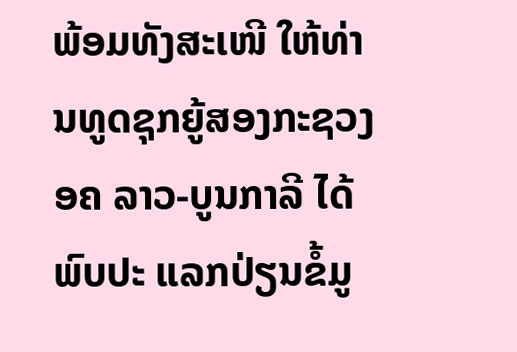ພ້ອມທັງສະເໜີ ໃຫ້ທ່ານທູດຊຸກຍູ້ສອງກະຊວງ ອຄ ລາວ-ບູນກາລີ ໄດ້ພົບປະ ແລກປ່ຽນຂໍ້ມູ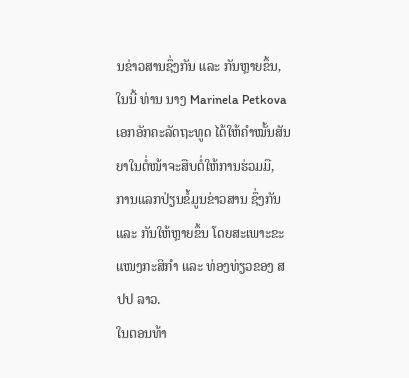ນຂ່າວສານຊຶ່ງກັນ ແລະ ກັນຫຼາຍຂຶ້ນ, ໃນນີ້ ທ່ານ ນາງ Marinela Petkova ເອກອັກຄະລັດຖະທູດ ໄດ້ໃຫ້ຄໍາໝັ້ນສັນຍາໃນຕໍ່ໜ້າຈະສືບຕໍ່ໃຫ້ການຮ່ວມມື, ການແລກປ່ຽນຂໍ້ມູນຂ່າວສານ ຊຶ່ງກັນ ແລະ ກັນໃຫ້ຫຼາຍຂຶ້ນ ໂດຍສະເພາະຂະແໜງກະສິກໍາ ແລະ ທ່ອງທ່ຽວຂອງ ສປປ ລາວ.
ໃນຕອນທ້າ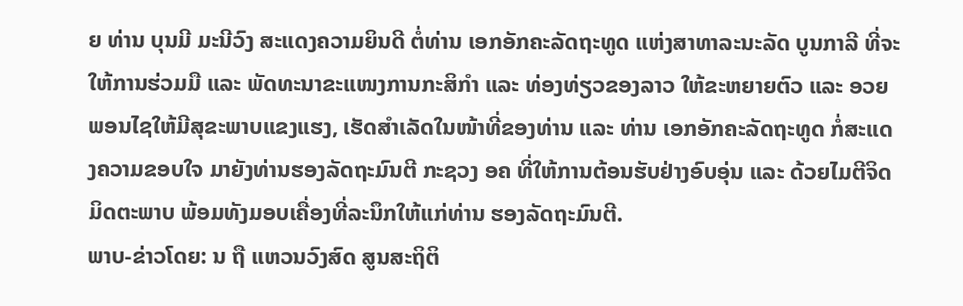ຍ ທ່ານ ບຸນມີ ມະນີວົງ ສະແດງຄວາມຍິນດີ ຕໍ່ທ່ານ ເອກອັກຄະລັດຖະທູດ ແຫ່ງສາທາລະນະລັດ ບູນກາລີ ທີ່ຈະໃຫ້ການຮ່ວມມື ແລະ ພັດທະນາຂະແໜງການກະສິກໍາ ແລະ ທ່ອງທ່ຽວຂອງລາວ ໃຫ້ຂະຫຍາຍຕົວ ແລະ ອວຍພອນໄຊໃຫ້ມີສຸຂະພາບແຂງແຮງ, ເຮັດສໍາເລັດໃນໜ້າທີ່ຂອງທ່ານ ແລະ ທ່ານ ເອກອັກຄະລັດຖະທູດ ກໍ່ສະແດງຄວາມຂອບໃຈ ມາຍັງທ່ານຮອງລັດຖະມົນຕີ ກະຊວງ ອຄ ທີ່ໃຫ້ການຕ້ອນຮັບຢ່າງອົບອຸ່ນ ແລະ ດ້ວຍໄມຕີຈິດມິດຕະພາບ ພ້ອມທັງມອບເຄື່ອງທີ່ລະນຶກໃຫ້ແກ່ທ່ານ ຮອງລັດຖະມົນຕີ.
ພາບ-ຂ່າວໂດຍ: ນ ຖື ແຫວນວົງສົດ ສູນສະຖິຕິ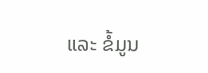ແລະ ຂໍ້ມູນ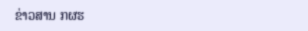ຂ່າວສານ ກຜຮ